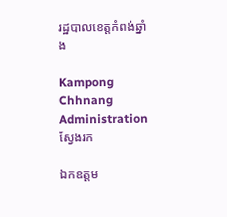រដ្ឋបាលខេត្តកំពង់ឆ្នាំង

Kampong Chhnang Administration
ស្វែងរក

ឯកឧត្ដម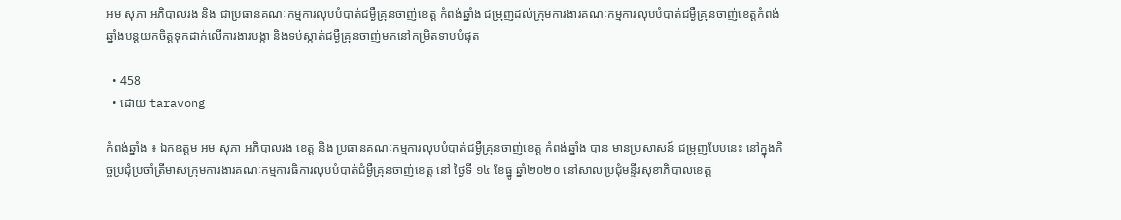អម សុភា អភិបាលរង និង ជាប្រធានគណៈកម្មការលុបបំបាត់ជម្ងឺគ្រុនចាញ់ខេត្ត កំពង់ឆ្នាំង ជម្រុញដល់ក្រុមការងារគណៈកម្មការលុបបំបាត់ជម្ងឺគ្រុនចាញ់ខេត្តកំពង់ឆ្នាំងបន្តយកចិត្តទុកដាក់លើការងារបង្កា និងទប់ស្កាត់ជម្ងឺគ្រុនចាញ់មកនៅកម្រិតទាបបំផុត

  • 458
  • ដោយ taravong

កំពង់ឆ្នាំង ៖ ឯកឧត្តម អម សុភា អភិបាលរង ខេត្ត និង ប្រធានគណៈកម្មការលុបបំបាត់ជម្ងឺគ្រុនចាញ់ខេត្ត កំពង់ឆ្នាំង បាន មានប្រសាសន៍ ជម្រុញបែបនេះ នៅក្នុងកិច្ចប្រជុំប្រចាំត្រីមាសក្រុមការងារគណៈកម្មការធិការលុបបំបាត់ជំម្ងឺគ្រុនចាញ់ខេត្ត នៅ ថ្ងៃទី ១៤ ខែធ្នូ ឆ្នាំ២០២០ នៅសាលប្រជុំមន្ទីរសុខាភិបាលខេត្ត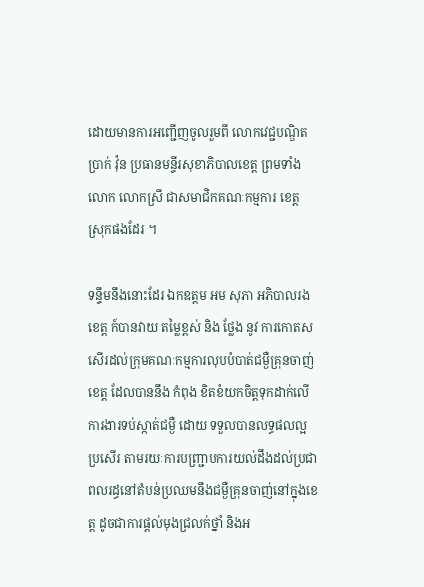ដោយមានការអញ្ជើញចូលរួមពី លោកវេជ្ជបណ្ឌិត ប្រាក់ វ៉ុន ប្រធានមន្ទីរសុខាភិបាលខេត្ត ព្រមទាំងលោក លោកស្រី ជាសមាជិកគណៈកម្មការ ខេត្ត ស្រុកផងដែរ ។

ទន្ទឹមនឹងនោះដែរ ឯកឧត្ដម អម សុភា អភិបាលរង ខេត្ត ក៍បានវាយ តម្លៃខ្ពស់ និង ថ្លែង នូវ ការកោតសសើរដល់ក្រុមគណៈកម្មការលុបបំបាត់ជម្ងឺគ្រុនចាញ់ខេត្ត ដែលបាននឹង កំពុង ខិតខំយកចិត្តទុកដាក់លើការងារទប់ស្កាត់ជម្ងឺ ដោយ ទទួលបានលទ្ធផលល្អប្រសើរ តាមរយៈការបញ្រ្ជាបការយល់ដឹងដល់ប្រជាពលរដ្ធនៅតំបន់ប្រឈមនឹងជម្ងឺគ្រុនចាញ់នៅក្នុងខេត្ត ដូចជាការផ្តល់មុងជ្រលក់ថ្នាំ និងអ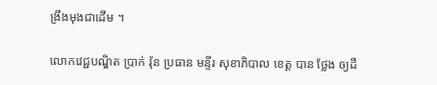ង្រឹងមុងជាដើម ។

លោកវេជ្ជបណ្ឌិត ប្រាក់ វ៉ុន ប្រធាន មន្ទីរ សុខាភិបាល ខេត្ត បាន ថ្លែង ឲ្យដឹ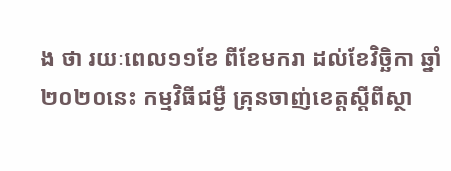ង ថា រយៈពេល១១ខែ ពីខែមករា ដល់ខែវិច្ឆិកា ឆ្នាំ២០២០នេះ កម្មវិធីជម្ងឺ គ្រុនចាញ់ខេត្តស្តីពីស្ថា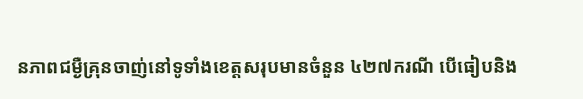នភាពជម្ងឺគ្រុនចាញ់នៅទូទាំងខេត្តសរុបមានចំនួន ៤២៧ករណី បើធៀបនិង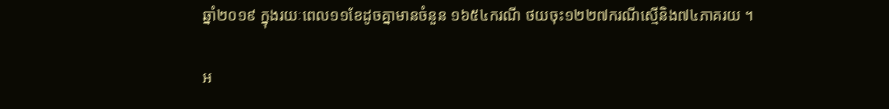ឆ្នាំ២០១៩ ក្នុងរយៈពេល១១ខែដូចគ្នាមានចំនួន ១៦៥៤ករណី ថយចុះ១២២៧ករណីស្មើនិង៧៤ភាគរយ ។

អ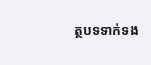ត្ថបទទាក់ទង